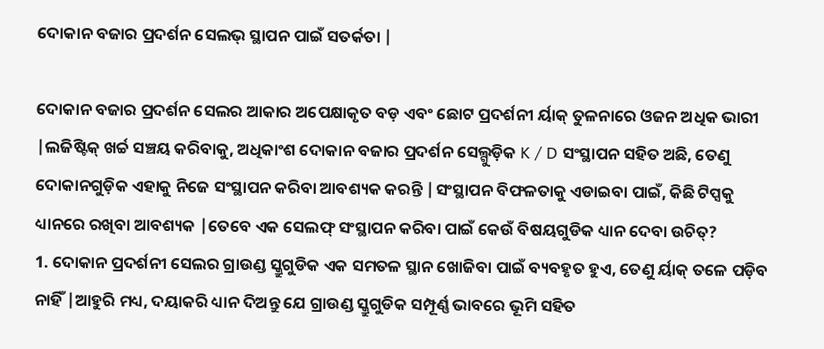ଦୋକାନ ବଜାର ପ୍ରଦର୍ଶନ ସେଲଭ୍ ସ୍ଥାପନ ପାଇଁ ସତର୍କତା |

ଦୋକାନ ବଜାର ପ୍ରଦର୍ଶନ ସେଲର ଆକାର ଅପେକ୍ଷାକୃତ ବଡ଼ ଏବଂ ଛୋଟ ପ୍ରଦର୍ଶନୀ ର୍ୟାକ୍ ତୁଳନାରେ ଓଜନ ଅଧିକ ଭାରୀ |ଲଜିଷ୍ଟିକ୍ ଖର୍ଚ୍ଚ ସଞ୍ଚୟ କରିବାକୁ, ଅଧିକାଂଶ ଦୋକାନ ବଜାର ପ୍ରଦର୍ଶନ ସେଲ୍ଗୁଡ଼ିକ K / D ସଂସ୍ଥାପନ ସହିତ ଅଛି, ତେଣୁ ଦୋକାନଗୁଡ଼ିକ ଏହାକୁ ନିଜେ ସଂସ୍ଥାପନ କରିବା ଆବଶ୍ୟକ କରନ୍ତି |ସଂସ୍ଥାପନ ବିଫଳତାକୁ ଏଡାଇବା ପାଇଁ, କିଛି ଟିପ୍ସକୁ ଧ୍ୟାନରେ ରଖିବା ଆବଶ୍ୟକ |ତେବେ ଏକ ସେଲଫ୍ ସଂସ୍ଥାପନ କରିବା ପାଇଁ କେଉଁ ବିଷୟଗୁଡିକ ଧ୍ୟାନ ଦେବା ଉଚିତ୍?
1. ଦୋକାନ ପ୍ରଦର୍ଶନୀ ସେଲର ଗ୍ରାଉଣ୍ଡ ସ୍କ୍ରୁଗୁଡିକ ଏକ ସମତଳ ସ୍ଥାନ ଖୋଜିବା ପାଇଁ ବ୍ୟବହୃତ ହୁଏ, ତେଣୁ ର୍ୟାକ୍ ତଳେ ପଡ଼ିବ ନାହିଁ |ଆହୁରି ମଧ୍ୟ, ଦୟାକରି ଧ୍ୟାନ ଦିଅନ୍ତୁ ଯେ ଗ୍ରାଉଣ୍ଡ ସ୍କ୍ରୁଗୁଡିକ ସମ୍ପୂର୍ଣ୍ଣ ଭାବରେ ଭୂମି ସହିତ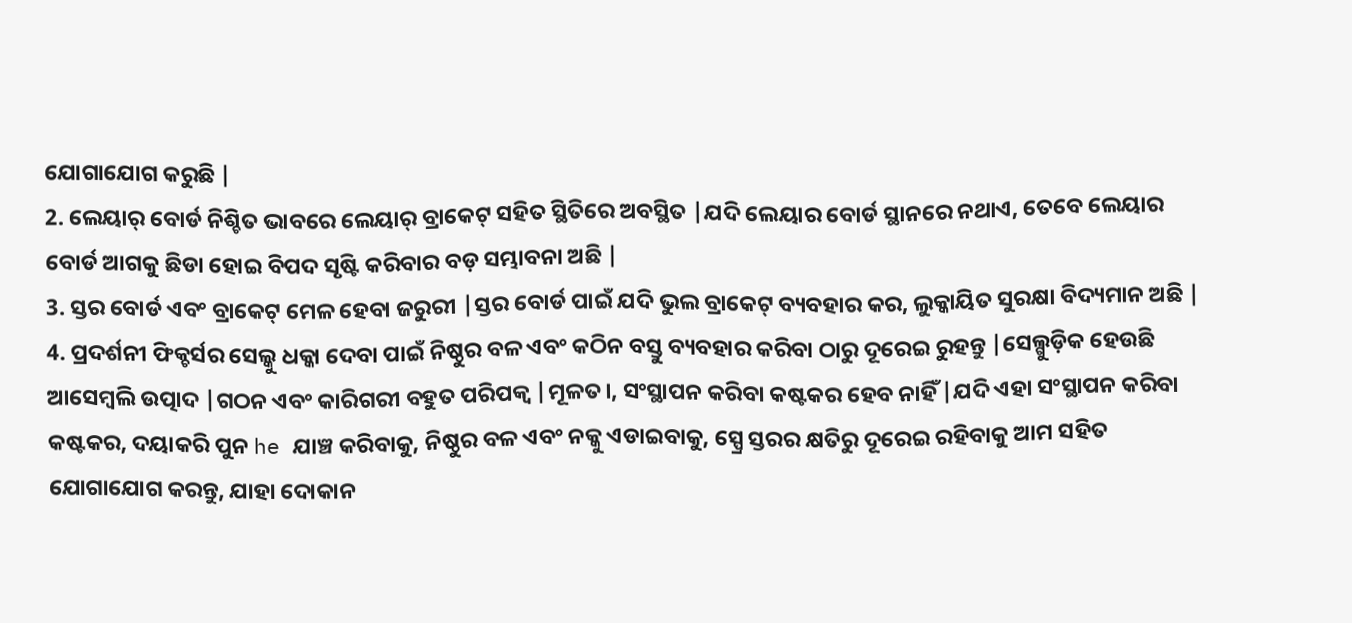ଯୋଗାଯୋଗ କରୁଛି |
2. ଲେୟାର୍ ବୋର୍ଡ ନିଶ୍ଚିତ ଭାବରେ ଲେୟାର୍ ବ୍ରାକେଟ୍ ସହିତ ସ୍ଥିତିରେ ଅବସ୍ଥିତ |ଯଦି ଲେୟାର ବୋର୍ଡ ସ୍ଥାନରେ ନଥାଏ, ତେବେ ଲେୟାର ବୋର୍ଡ ଆଗକୁ ଛିଡା ହୋଇ ବିପଦ ସୃଷ୍ଟି କରିବାର ବଡ଼ ସମ୍ଭାବନା ଅଛି |
3. ସ୍ତର ବୋର୍ଡ ଏବଂ ବ୍ରାକେଟ୍ ମେଳ ହେବା ଜରୁରୀ |ସ୍ତର ବୋର୍ଡ ପାଇଁ ଯଦି ଭୁଲ ବ୍ରାକେଟ୍ ବ୍ୟବହାର କର, ଲୁକ୍କାୟିତ ସୁରକ୍ଷା ବିଦ୍ୟମାନ ଅଛି |
4. ପ୍ରଦର୍ଶନୀ ଫିକ୍ଚର୍ସର ସେଲ୍କୁ ଧକ୍କା ଦେବା ପାଇଁ ନିଷ୍ଠୁର ବଳ ଏବଂ କଠିନ ବସ୍ତୁ ବ୍ୟବହାର କରିବା ଠାରୁ ଦୂରେଇ ରୁହନ୍ତୁ |ସେଲ୍ଗୁଡ଼ିକ ହେଉଛି ଆସେମ୍ବଲି ଉତ୍ପାଦ |ଗଠନ ଏବଂ କାରିଗରୀ ବହୁତ ପରିପକ୍ୱ |ମୂଳତ।, ସଂସ୍ଥାପନ କରିବା କଷ୍ଟକର ହେବ ନାହିଁ |ଯଦି ଏହା ସଂସ୍ଥାପନ କରିବା କଷ୍ଟକର, ଦୟାକରି ପୁନ he ଯାଞ୍ଚ କରିବାକୁ, ନିଷ୍ଠୁର ବଳ ଏବଂ ନକ୍କୁ ଏଡାଇବାକୁ, ସ୍ପ୍ରେ ସ୍ତରର କ୍ଷତିରୁ ଦୂରେଇ ରହିବାକୁ ଆମ ସହିତ ଯୋଗାଯୋଗ କରନ୍ତୁ, ଯାହା ଦୋକାନ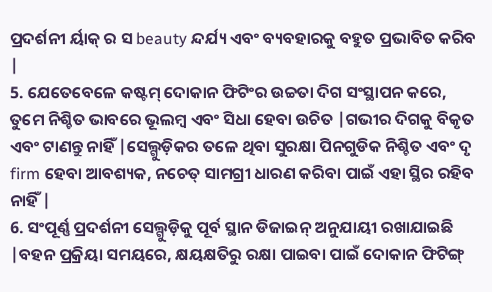ପ୍ରଦର୍ଶନୀ ର୍ୟାକ୍ ର ସ beauty ନ୍ଦର୍ଯ୍ୟ ଏବଂ ବ୍ୟବହାରକୁ ବହୁତ ପ୍ରଭାବିତ କରିବ |
5. ଯେତେବେଳେ କଷ୍ଟମ୍ ଦୋକାନ ଫିଟିଂର ଉଚ୍ଚତା ଦିଗ ସଂସ୍ଥାପନ କରେ, ତୁମେ ନିଶ୍ଚିତ ଭାବରେ ଭୂଲମ୍ବ ଏବଂ ସିଧା ହେବା ଉଚିତ |ଗଭୀର ଦିଗକୁ ବିକୃତ ଏବଂ ଟାଣନ୍ତୁ ନାହିଁ |ସେଲ୍ଗୁଡ଼ିକର ତଳେ ଥିବା ସୁରକ୍ଷା ପିନଗୁଡିକ ନିଶ୍ଚିତ ଏବଂ ଦୃ firm ହେବା ଆବଶ୍ୟକ, ନଚେତ୍ ସାମଗ୍ରୀ ଧାରଣ କରିବା ପାଇଁ ଏହା ସ୍ଥିର ରହିବ ନାହିଁ |
6. ସଂପୂର୍ଣ୍ଣ ପ୍ରଦର୍ଶନୀ ସେଲ୍ଗୁଡ଼ିକୁ ପୂର୍ବ ସ୍ଥାନ ଡିଜାଇନ୍ ଅନୁଯାୟୀ ରଖାଯାଇଛି |ବହନ ପ୍ରକ୍ରିୟା ସମୟରେ, କ୍ଷୟକ୍ଷତିରୁ ରକ୍ଷା ପାଇବା ପାଇଁ ଦୋକାନ ଫିଟିଙ୍ଗ୍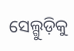ସେଲ୍ଗୁଡ଼ିକୁ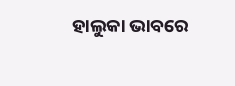ହାଲୁକା ଭାବରେ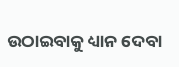ଉଠାଇବାକୁ ଧ୍ୟାନ ଦେବା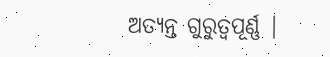ଅତ୍ୟନ୍ତ ଗୁରୁତ୍ୱପୂର୍ଣ୍ଣ |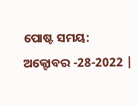ପୋଷ୍ଟ ସମୟ: ଅକ୍ଟୋବର -28-2022 |